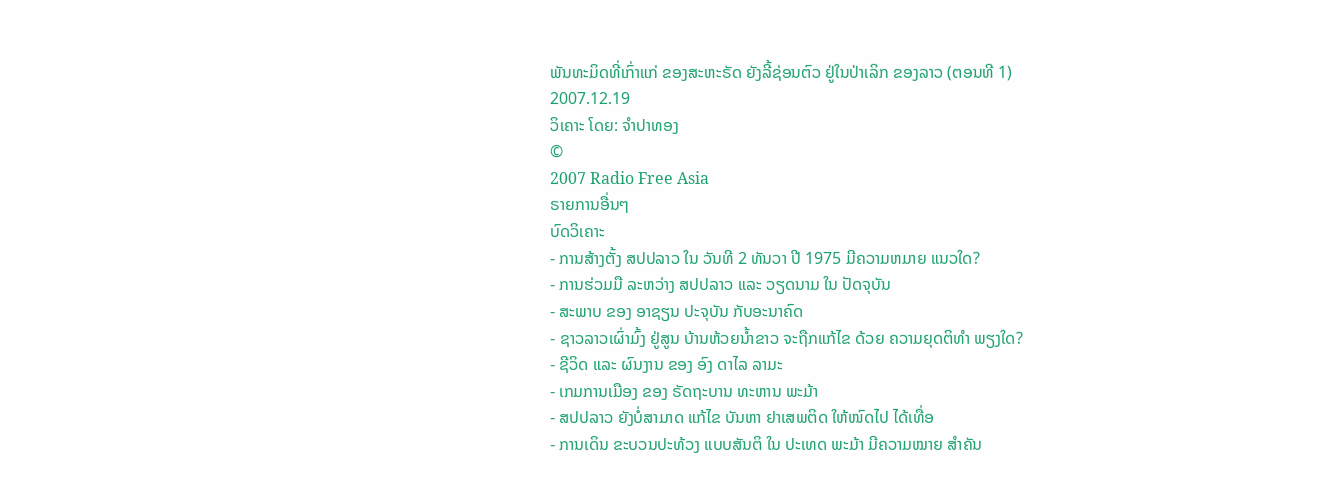ພັນທະມິດທີ່ເກົ່າແກ່ ຂອງສະຫະຣັດ ຍັງລີ້ຊ່ອນຕົວ ຢູ່ໃນປ່າເລິກ ຂອງລາວ (ຕອນທີ 1)
2007.12.19
ວິເຄາະ ໂດຍ: ຈຳປາທອງ
©
2007 Radio Free Asia
ຣາຍການອື່ນໆ
ບົດວິເຄາະ
- ການສ້າງຕັ້ງ ສປປລາວ ໃນ ວັນທີ 2 ທັນວາ ປີ 1975 ມີຄວາມຫມາຍ ແນວໃດ?
- ການຮ່ວມມື ລະຫວ່າງ ສປປລາວ ແລະ ວຽດນາມ ໃນ ປັດຈຸບັນ
- ສະພາບ ຂອງ ອາຊຽນ ປະຈຸບັນ ກັບອະນາຄົດ
- ຊາວລາວເຜົ່າມົ້ງ ຢູ່ສູນ ບ້ານຫ້ວຍນ້ຳຂາວ ຈະຖືກແກ້ໄຂ ດ້ວຍ ຄວາມຍຸດຕິທຳ ພຽງໃດ?
- ຊີວິດ ແລະ ຜົນງານ ຂອງ ອົງ ດາໄລ ລາມະ
- ເກມການເມືອງ ຂອງ ຣັດຖະບານ ທະຫານ ພະມ້າ
- ສປປລາວ ຍັງບໍ່ສາມາດ ແກ້ໄຂ ບັນຫາ ຢາເສພຕິດ ໃຫ້ໜົດໄປ ໄດ້ເທື່ອ
- ການເດິນ ຂະບວນປະທ້ວງ ແບບສັນຕິ ໃນ ປະເທດ ພະມ້າ ມີຄວາມໝາຍ ສຳຄັນ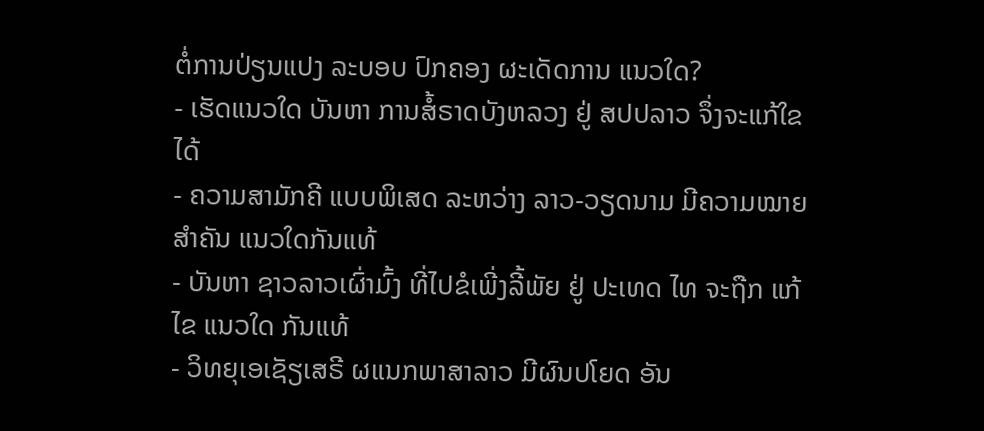ຕໍ່ການປ່ຽນແປງ ລະບອບ ປົກຄອງ ຜະເດັດການ ແນວໃດ?
- ເຮັດແນວໃດ ບັນຫາ ການສໍ້ຣາດບັງຫລວງ ຢູ່ ສປປລາວ ຈຶ່ງຈະແກ້ໃຂໄດ້
- ຄວາມສາມັກຄີ ແບບພິເສດ ລະຫວ່າງ ລາວ-ວຽດນາມ ມີຄວາມໝາຍ ສຳຄັນ ແນວໃດກັນແທ້
- ບັນຫາ ຊາວລາວເຜົ່າມົ້ງ ທີ່ໄປຂໍເພີ່ງລີ້ພັຍ ຢູ່ ປະເທດ ໄທ ຈະຖືກ ແກ້ໄຂ ແນວໃດ ກັນແທ້
- ວິທຍຸເອເຊັຽເສຣີ ຜແນກພາສາລາວ ມີຜົນປໂຍດ ອັນ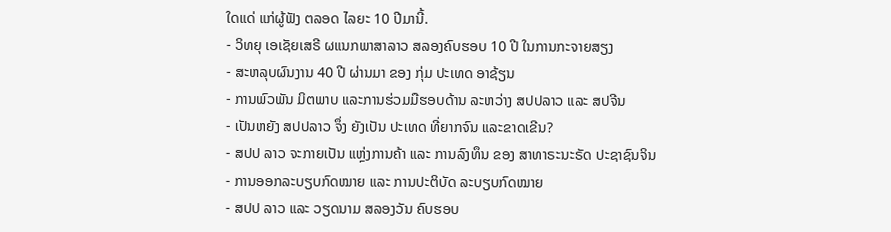ໃດແດ່ ແກ່ຜູ້ຟັງ ຕລອດ ໄລຍະ 10 ປີມານີ້.
- ວິທຍຸ ເອເຊັຍເສຣີ ຜແນກພາສາລາວ ສລອງຄົບຮອບ 10 ປີ ໃນການກະຈາຍສຽງ
- ສະຫລຸບຜົນງານ 40 ປີ ຜ່ານມາ ຂອງ ກຸ່ມ ປະເທດ ອາຊ້ຽນ
- ການພົວພັນ ມິຕພາບ ແລະການຮ່ວມມືຮອບດ້ານ ລະຫວ່າງ ສປປລາວ ແລະ ສປຈີນ
- ເປັນຫຍັງ ສປປລາວ ຈຶ່ງ ຍັງເປັນ ປະເທດ ທີ່ຍາກຈົນ ແລະຂາດເຂີນ?
- ສປປ ລາວ ຈະກາຍເປັນ ແຫຼ່ງການຄ້າ ແລະ ການລົງທຶນ ຂອງ ສາທາຣະນະຣັດ ປະຊາຊົນຈິນ
- ການອອກລະບຽບກົດໝາຍ ແລະ ການປະຕິບັດ ລະບຽບກົດໝາຍ
- ສປປ ລາວ ແລະ ວຽດນາມ ສລອງວັນ ຄົບຮອບ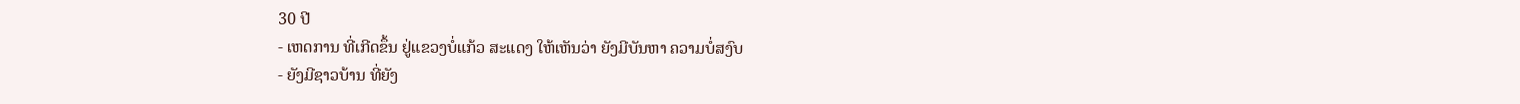30 ປີ
- ເຫດການ ທີ່ເກີດຂຶ້ນ ຢູ່ແຂວງບໍ່ແກ້ວ ສະແດງ ໃຫ້ເຫັນວ່າ ຍັງມີບັນຫາ ຄວາມບໍ່ສງົບ
- ຍັງມີຊາວບ້ານ ທີ່ຍັງ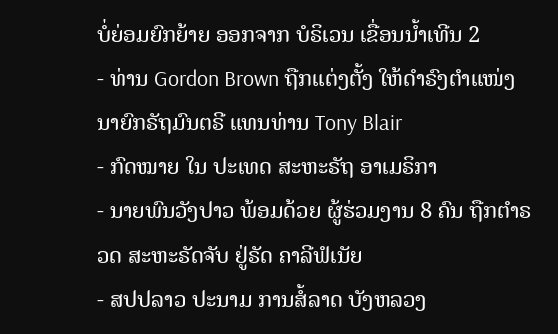ບໍ່ຍ່ອມຍົກຍ້າຍ ອອກຈາກ ບໍຣິເວນ ເຂື່ອນນ້ຳເທີນ 2
- ທ່ານ Gordon Brown ຖືກແຕ່ງຕັ້ງ ໃຫ້ດຳຣົງຕຳແໜ່ງ ນາຍົກຣັຖມົນຕຣີ ແທນທ່ານ Tony Blair
- ກົດໝາຍ ໃນ ປະເທດ ສະຫະຣັຖ ອາເມຣິກາ
- ນາຍພົນວັງປາວ ພ້ອມດ້ວຍ ຜູ້ຮ່ວມງານ 8 ຄົນ ຖືກຕຳຣວດ ສະຫະຣັດຈັບ ຢູ່ຣັດ ຄາລີຟໍເນັຍ
- ສປປລາວ ປະນາມ ການສໍ້ລາດ ບັງຫລວງ